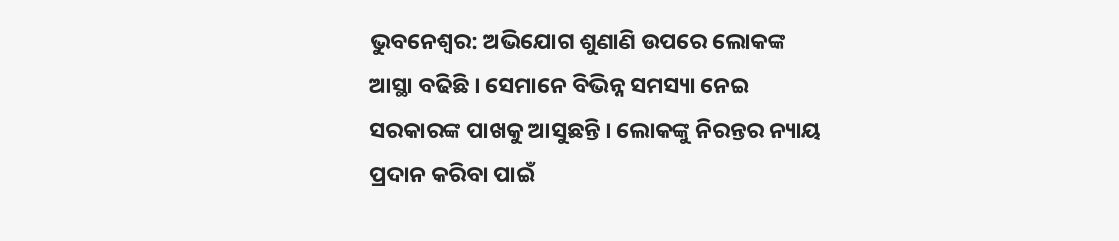ଭୁବନେଶ୍ୱର: ଅଭିଯୋଗ ଶୁଣାଣି ଉପରେ ଲୋକଙ୍କ ଆସ୍ଥା ବଢିଛି । ସେମାନେ ବିଭିନ୍ନ ସମସ୍ୟା ନେଇ ସରକାରଙ୍କ ପାଖକୁ ଆସୁଛନ୍ତି । ଲୋକଙ୍କୁ ନିରନ୍ତର ନ୍ୟାୟ ପ୍ରଦାନ କରିବା ପାଇଁ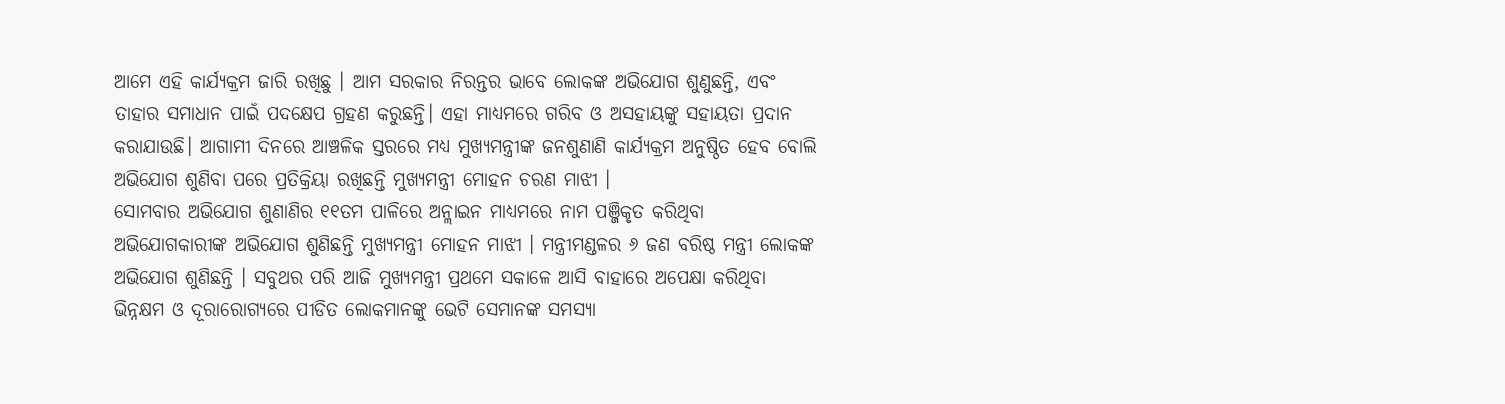ଆମେ ଏହି କାର୍ଯ୍ୟକ୍ରମ ଜାରି ରଖିଛୁ । ଆମ ସରକାର ନିରନ୍ତର ଭାବେ ଲୋକଙ୍କ ଅଭିଯୋଗ ଶୁଣୁଛନ୍ତି, ଏବଂ ତାହାର ସମାଧାନ ପାଇଁ ପଦକ୍ଷେପ ଗ୍ରହଣ କରୁଛନ୍ତି। ଏହା ମାଧ୍ୟମରେ ଗରିବ ଓ ଅସହାୟଙ୍କୁ ସହାୟତା ପ୍ରଦାନ କରାଯାଉଛି। ଆଗାମୀ ଦିନରେ ଆଞ୍ଚଳିକ ସ୍ତରରେ ମଧ୍ୟ ମୁଖ୍ୟମନ୍ତ୍ରୀଙ୍କ ଜନଶୁଣାଣି କାର୍ଯ୍ୟକ୍ରମ ଅନୁଷ୍ଠିତ ହେବ ବୋଲି ଅଭିଯୋଗ ଶୁଣିବା ପରେ ପ୍ରତିକ୍ରିୟା ରଖିଛନ୍ତି ମୁଖ୍ୟମନ୍ତ୍ରୀ ମୋହନ ଚରଣ ମାଝୀ ।
ସୋମବାର ଅଭିଯୋଗ ଶୁଣାଣିର ୧୧ତମ ପାଳିରେ ଅନ୍ଲାଇନ ମାଧ୍ୟମରେ ନାମ ପଞ୍ଜିକୃତ କରିଥିବା ଅଭିଯୋଗକାରୀଙ୍କ ଅଭିଯୋଗ ଶୁଣିଛନ୍ତି ମୁଖ୍ୟମନ୍ତ୍ରୀ ମୋହନ ମାଝୀ । ମନ୍ତ୍ରୀମଣ୍ଡଳର ୬ ଜଣ ବରିଷ୍ଠ ମନ୍ତ୍ରୀ ଲୋକଙ୍କ ଅଭିଯୋଗ ଶୁଣିଛନ୍ତି । ସବୁଥର ପରି ଆଜି ମୁଖ୍ୟମନ୍ତ୍ରୀ ପ୍ରଥମେ ସକାଳେ ଆସି ବାହାରେ ଅପେକ୍ଷା କରିଥିବା ଭିନ୍ନକ୍ଷମ ଓ ଦୂରାରୋଗ୍ୟରେ ପୀଡିତ ଲୋକମାନଙ୍କୁ ଭେଟି ସେମାନଙ୍କ ସମସ୍ୟା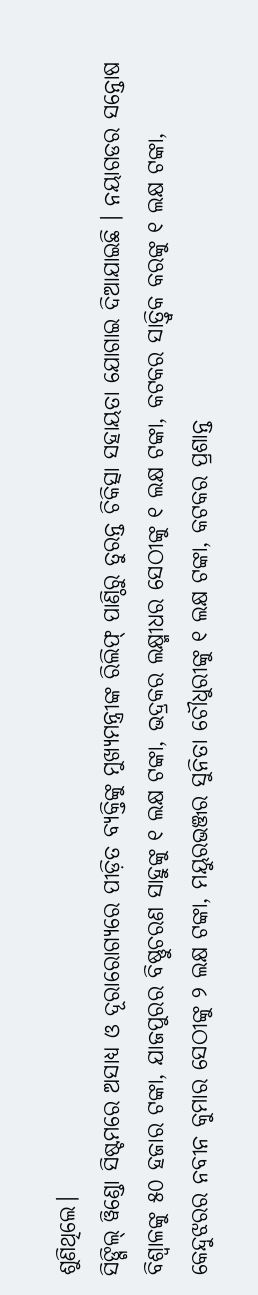ଶୁଣିଥିଲେ।
ସିଙ୍ଗିଲ୍ ୱିଣ୍ଡୋ ସିଷ୍ଟମରେ ଅସାଧ୍ୟ ଓ ଦୂରାରୋଗ୍ୟରେ ପୀଡ଼ିତ ବ୍ୟକ୍ତିଙ୍କୁ ମୁଖ୍ୟମନ୍ତ୍ରୀଙ୍କ ରିଲିଫ୍ ପାଣ୍ଠିରୁ ତୁରନ୍ତ ଚିକିତ୍ସା ସହାୟତା ଯୋଗାଇ ଦିଆଯାଇଛି । ନୟାଗଡର ସନ୍ତୋଷ ବିଶ୍ୱାଳଙ୍କୁ ୫୦ ହଜାର ଟଙ୍କା, ଯାଜପୁରର ବିଷ୍ଣୁଚରଣ ସାହୁଙ୍କୁ ୧ ଲକ୍ଷ ଟଙ୍କା, ଭଦ୍ରକର ଲକ୍ଷ୍ମୀଧର ସେଠୀଙ୍କୁ ୧ ଲକ୍ଷ ଟଙ୍କା, କଟକର ସାତ୍ତ୍ୱିକ କରଙ୍କୁ ୧ ଲକ୍ଷ ଟଙ୍କା, କେନ୍ଦୁଝରର ନବୀନ କୁମାର ସେଠୀଙ୍କୁ ୨ ଲକ୍ଷ ଟଙ୍କା, ମୟୁରଭଞ୍ଜର ସୁନିତା ଚୌଧୁରୀଙ୍କୁ ୧ ଲକ୍ଷ ଟଙ୍କା, କଟକର ପ୍ରଶାନ୍ତ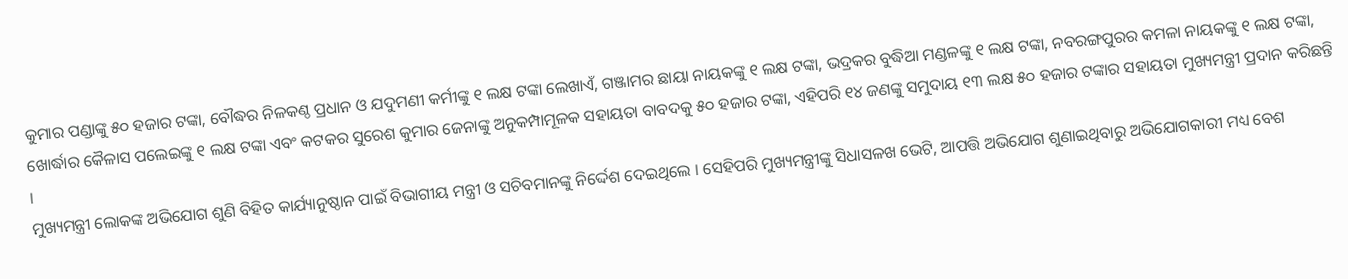କୁମାର ପଣ୍ଡାଙ୍କୁ ୫୦ ହଜାର ଟଙ୍କା, ବୌଦ୍ଧର ନିଳକଣ୍ଠ ପ୍ରଧାନ ଓ ଯଦୁମଣୀ କର୍ମୀଙ୍କୁ ୧ ଲକ୍ଷ ଟଙ୍କା ଲେଖାଏଁ, ଗଞ୍ଜାମର ଛାୟା ନାୟକଙ୍କୁ ୧ ଲକ୍ଷ ଟଙ୍କା, ଭଦ୍ରକର ବୁଦ୍ଧିଆ ମଣ୍ଡଳଙ୍କୁ ୧ ଲକ୍ଷ ଟଙ୍କା, ନବରଙ୍ଗପୁରର କମଳା ନାୟକଙ୍କୁ ୧ ଲକ୍ଷ ଟଙ୍କା, ଖୋର୍ଦ୍ଧାର କୈଳାସ ପଲେଇଙ୍କୁ ୧ ଲକ୍ଷ ଟଙ୍କା ଏବଂ କଟକର ସୁରେଶ କୁମାର ଜେନାଙ୍କୁ ଅନୁକମ୍ପାମୂଳକ ସହାୟତା ବାବଦକୁ ୫୦ ହଜାର ଟଙ୍କା, ଏହିପରି ୧୪ ଜଣଙ୍କୁ ସମୁଦାୟ ୧୩ ଲକ୍ଷ ୫୦ ହଜାର ଟଙ୍କାର ସହାୟତା ମୁଖ୍ୟମନ୍ତ୍ରୀ ପ୍ରଦାନ କରିଛନ୍ତି ।
ମୁଖ୍ୟମନ୍ତ୍ରୀ ଲୋକଙ୍କ ଅଭିଯୋଗ ଶୁଣି ବିହିତ କାର୍ଯ୍ୟାନୁଷ୍ଠାନ ପାଇଁ ବିଭାଗୀୟ ମନ୍ତ୍ରୀ ଓ ସଚିବମାନଙ୍କୁ ନିର୍ଦ୍ଦେଶ ଦେଇଥିଲେ । ସେହିପରି ମୁଖ୍ୟମନ୍ତ୍ରୀଙ୍କୁ ସିଧାସଳଖ ଭେଟି, ଆପତ୍ତି ଅଭିଯୋଗ ଶୁଣାଇଥିବାରୁ ଅଭିଯୋଗକାରୀ ମଧ୍ୟ ବେଶ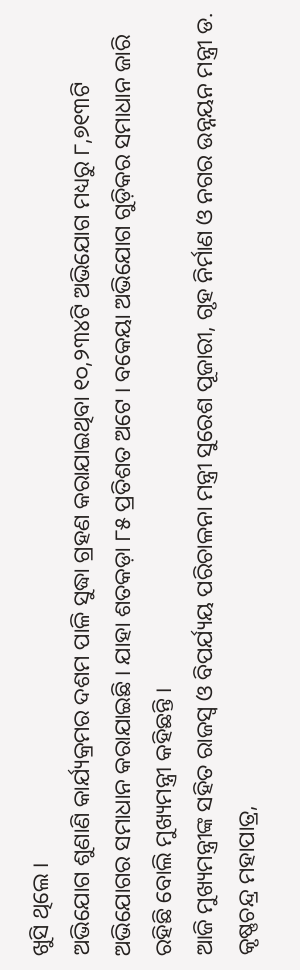ଖୁସି ଥିଲେ ।
ଅଭିଯୋଗ ଶୁଣାଣି କାର୍ଯ୍ୟକ୍ରମର ଦଶମ ପାଳି ସୁଦ୍ଧା ଗ୍ରହଣ କରାଯାଇଥିବା ୧୦,୨୩୪ଟି ଅଭିଯୋଗ ମଧ୍ୟରୁ ୮,୭୧୩ଟି ଅଭିଯୋଗର ସମାଧାନ କରାଯାଇଛି । ଯାହା ଶତକଡ଼ା ୮୫ ପ୍ରତିଶତ ଅଟେ । ବକେୟା ଅଭିଯୋଗ ଗୁଡ଼ିକର ସମାଧାନ ଜାରି ରହିଛି ବୋଲି ମୁଖ୍ୟମନ୍ତ୍ରୀ କହିଛନ୍ତି ।
ଆଜି ମୁଖ୍ୟମନ୍ତ୍ରୀଙ୍କ ସହିତ ରାଜସ୍ୱ ଓ ବିପର୍ଯ୍ୟୟ ପରିଚାଳନା ମନ୍ତ୍ରୀ ସୁରେଶ ପୂଜାରୀ, ଗୃହ ନିର୍ମାଣ ଓ ନଗର ଉନ୍ନୟନ ମନ୍ତ୍ରୀ ଡ. କୃଷ୍ଣଚନ୍ଦ୍ର ମହାପାତ୍ର,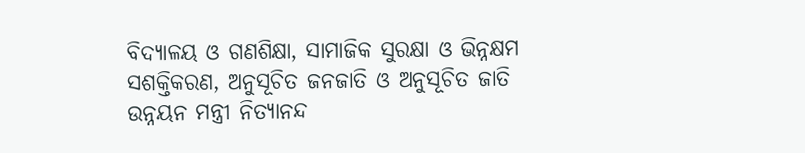ବିଦ୍ୟାଳୟ ଓ ଗଣଶିକ୍ଷା, ସାମାଜିକ ସୁରକ୍ଷା ଓ ଭିନ୍ନକ୍ଷମ ସଶକ୍ତିକରଣ, ଅନୁସୂଚିତ ଜନଜାତି ଓ ଅନୁସୂଚିତ ଜାତି ଉନ୍ନୟନ ମନ୍ତ୍ରୀ ନିତ୍ୟାନନ୍ଦ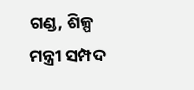ଗଣ୍ଡ, ଶିଳ୍ପ ମନ୍ତ୍ରୀ ସମ୍ପଦ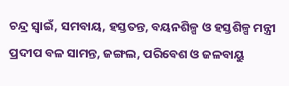ଚନ୍ଦ୍ର ସ୍ୱାଇଁ, ସମବାୟ, ହସ୍ତତନ୍ତ, ବୟନଶିଳ୍ପ ଓ ହସ୍ତଶିଳ୍ପ ମନ୍ତ୍ରୀ ପ୍ରଦୀପ ବଳ ସାମନ୍ତ, ଜଙ୍ଗଲ, ପରିବେଶ ଓ ଜଳବାୟୁ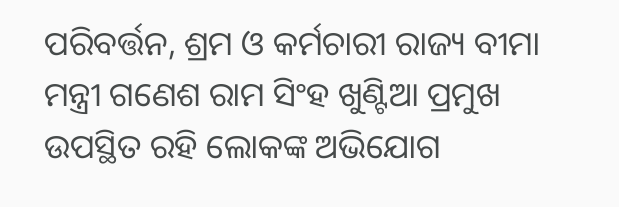ପରିବର୍ତ୍ତନ, ଶ୍ରମ ଓ କର୍ମଚାରୀ ରାଜ୍ୟ ବୀମା ମନ୍ତ୍ରୀ ଗଣେଶ ରାମ ସିଂହ ଖୁଣ୍ଟିଆ ପ୍ରମୁଖ ଉପସ୍ଥିତ ରହି ଲୋକଙ୍କ ଅଭିଯୋଗ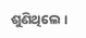ଶୁଣିଥିଲେ ।